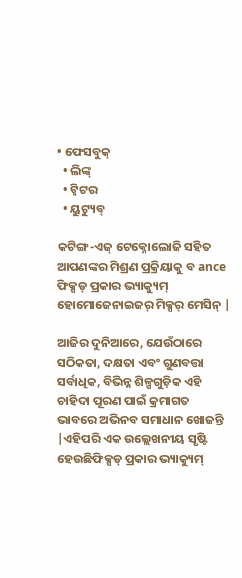• ଫେସବୁକ୍
  • ଲିଙ୍କ୍
  • ଟ୍ୱିଟର
  • ୟୁଟ୍ୟୁବ୍

କଟିଙ୍ଗ-ଏଜ୍ ଟେକ୍ନୋଲୋଜି ସହିତ ଆପଣଙ୍କର ମିଶ୍ରଣ ପ୍ରକ୍ରିୟାକୁ ବ ance ଫିକ୍ସଡ୍ ପ୍ରକାର ଭ୍ୟାକ୍ୟୁମ୍ ହୋମୋଜେନାଇଜର୍ ମିକ୍ସର୍ ମେସିନ୍ |

ଆଜିର ଦୁନିଆରେ, ଯେଉଁଠାରେ ସଠିକତା, ଦକ୍ଷତା ଏବଂ ଗୁଣବତ୍ତା ସର୍ବାଧିକ, ବିଭିନ୍ନ ଶିଳ୍ପଗୁଡ଼ିକ ଏହି ଚାହିଦା ପୂରଣ ପାଇଁ କ୍ରମାଗତ ଭାବରେ ଅଭିନବ ସମାଧାନ ଖୋଜନ୍ତି |ଏହିପରି ଏକ ଉଲ୍ଲେଖନୀୟ ସୃଷ୍ଟି ହେଉଛିଫିକ୍ସଡ୍ ପ୍ରକାର ଭ୍ୟାକ୍ୟୁମ୍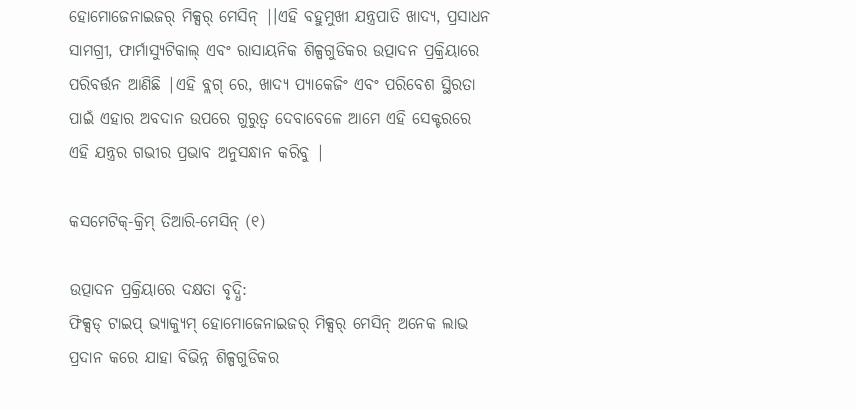ହୋମୋଜେନାଇଜର୍ ମିକ୍ସର୍ ମେସିନ୍ |।ଏହି ବହୁମୁଖୀ ଯନ୍ତ୍ରପାତି ଖାଦ୍ୟ, ପ୍ରସାଧନ ସାମଗ୍ରୀ, ଫାର୍ମାସ୍ୟୁଟିକାଲ୍ ଏବଂ ରାସାୟନିକ ଶିଳ୍ପଗୁଡିକର ଉତ୍ପାଦନ ପ୍ରକ୍ରିୟାରେ ପରିବର୍ତ୍ତନ ଆଣିଛି |ଏହି ବ୍ଲଗ୍ ରେ, ଖାଦ୍ୟ ପ୍ୟାକେଜିଂ ଏବଂ ପରିବେଶ ସ୍ଥିରତା ପାଇଁ ଏହାର ଅବଦାନ ଉପରେ ଗୁରୁତ୍ୱ ଦେବାବେଳେ ଆମେ ଏହି ସେକ୍ଟରରେ ଏହି ଯନ୍ତ୍ରର ଗଭୀର ପ୍ରଭାବ ଅନୁସନ୍ଧାନ କରିବୁ |

କସମେଟିକ୍-କ୍ରିମ୍ ତିଆରି-ମେସିନ୍ (୧)

ଉତ୍ପାଦନ ପ୍ରକ୍ରିୟାରେ ଦକ୍ଷତା ବୃଦ୍ଧି:
ଫିକ୍ସଡ୍ ଟାଇପ୍ ଭ୍ୟାକ୍ୟୁମ୍ ହୋମୋଜେନାଇଜର୍ ମିକ୍ସର୍ ମେସିନ୍ ଅନେକ ଲାଭ ପ୍ରଦାନ କରେ ଯାହା ବିଭିନ୍ନ ଶିଳ୍ପଗୁଡିକର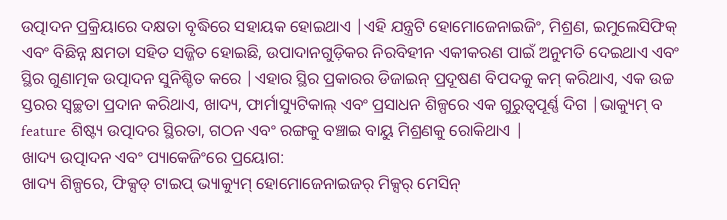ଉତ୍ପାଦନ ପ୍ରକ୍ରିୟାରେ ଦକ୍ଷତା ବୃଦ୍ଧିରେ ସହାୟକ ହୋଇଥାଏ |ଏହି ଯନ୍ତ୍ରଟି ହୋମୋଜେନାଇଜିଂ, ମିଶ୍ରଣ, ଇମୁଲେସିଫିକ୍ ଏବଂ ବିଛିନ୍ନ କ୍ଷମତା ସହିତ ସଜ୍ଜିତ ହୋଇଛି, ଉପାଦାନଗୁଡ଼ିକର ନିରବିହୀନ ଏକୀକରଣ ପାଇଁ ଅନୁମତି ଦେଇଥାଏ ଏବଂ ସ୍ଥିର ଗୁଣାତ୍ମକ ଉତ୍ପାଦନ ସୁନିଶ୍ଚିତ କରେ |ଏହାର ସ୍ଥିର ପ୍ରକାରର ଡିଜାଇନ୍ ପ୍ରଦୂଷଣ ବିପଦକୁ କମ୍ କରିଥାଏ, ଏକ ଉଚ୍ଚ ସ୍ତରର ସ୍ୱଚ୍ଛତା ପ୍ରଦାନ କରିଥାଏ, ଖାଦ୍ୟ, ଫାର୍ମାସ୍ୟୁଟିକାଲ୍ ଏବଂ ପ୍ରସାଧନ ଶିଳ୍ପରେ ଏକ ଗୁରୁତ୍ୱପୂର୍ଣ୍ଣ ଦିଗ |ଭାକ୍ୟୁମ୍ ବ feature ଶିଷ୍ଟ୍ୟ ଉତ୍ପାଦର ସ୍ଥିରତା, ଗଠନ ଏବଂ ରଙ୍ଗକୁ ବଞ୍ଚାଇ ବାୟୁ ମିଶ୍ରଣକୁ ରୋକିଥାଏ |
ଖାଦ୍ୟ ଉତ୍ପାଦନ ଏବଂ ପ୍ୟାକେଜିଂରେ ପ୍ରୟୋଗ:
ଖାଦ୍ୟ ଶିଳ୍ପରେ, ଫିକ୍ସଡ୍ ଟାଇପ୍ ଭ୍ୟାକ୍ୟୁମ୍ ହୋମୋଜେନାଇଜର୍ ମିକ୍ସର୍ ମେସିନ୍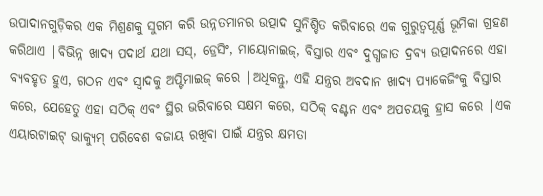ଉପାଦାନଗୁଡ଼ିକର ଏକ ମିଶ୍ରଣକୁ ସୁଗମ କରି ଉନ୍ନତମାନର ଉତ୍ପାଦ ସୁନିଶ୍ଚିତ କରିବାରେ ଏକ ଗୁରୁତ୍ୱପୂର୍ଣ୍ଣ ଭୂମିକା ଗ୍ରହଣ କରିଥାଏ |ବିଭିନ୍ନ ଖାଦ୍ୟ ପଦାର୍ଥ ଯଥା ସସ୍, ଡ୍ରେସିଂ, ମାୟୋନାଇଜ୍, ବିସ୍ତାର ଏବଂ ଦୁଗ୍ଧଜାତ ଦ୍ରବ୍ୟ ଉତ୍ପାଦନରେ ଏହା ବ୍ୟବହୃତ ହୁଏ, ଗଠନ ଏବଂ ସ୍ୱାଦକୁ ଅପ୍ଟିମାଇଜ୍ କରେ |ଅଧିକନ୍ତୁ, ଏହି ଯନ୍ତ୍ରର ଅବଦାନ ଖାଦ୍ୟ ପ୍ୟାକେଜିଂକୁ ବିସ୍ତାର କରେ, ଯେହେତୁ ଏହା ସଠିକ୍ ଏବଂ ସ୍ଥିର ଭରିବାରେ ସକ୍ଷମ କରେ, ସଠିକ୍ ବଣ୍ଟନ ଏବଂ ଅପଚୟକୁ ହ୍ରାସ କରେ |ଏକ ଏୟାରଟାଇଟ୍ ଭାକ୍ୟୁମ୍ ପରିବେଶ ବଜାୟ ରଖିବା ପାଇଁ ଯନ୍ତ୍ରର କ୍ଷମତା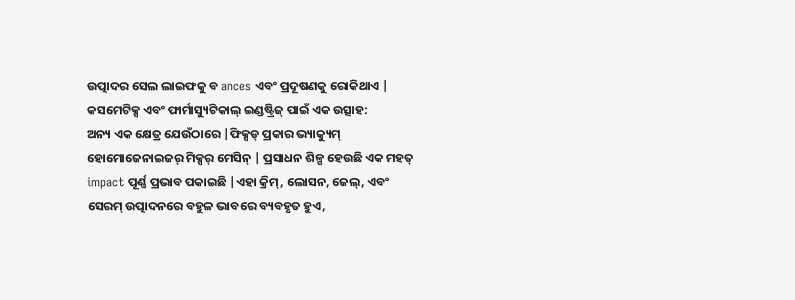ଉତ୍ପାଦର ସେଲ ଲାଇଫକୁ ବ ances ଏବଂ ପ୍ରଦୂଷଣକୁ ରୋକିଥାଏ |
କସମେଟିକ୍ସ ଏବଂ ଫାର୍ମାସ୍ୟୁଟିକାଲ୍ ଇଣ୍ଡଷ୍ଟ୍ରିଜ୍ ପାଇଁ ଏକ ଉତ୍ସାହ:
ଅନ୍ୟ ଏକ କ୍ଷେତ୍ର ଯେଉଁଠାରେ |ଫିକ୍ସଡ୍ ପ୍ରକାର ଭ୍ୟାକ୍ୟୁମ୍ ହୋମୋଜେନାଇଜର୍ ମିକ୍ସର୍ ମେସିନ୍ | ପ୍ରସାଧନ ଶିଳ୍ପ ହେଉଛି ଏକ ମହତ୍ impact ପୂର୍ଣ୍ଣ ପ୍ରଭାବ ପକାଇଛି |ଏହା କ୍ରିମ୍, ଲୋସନ, ଜେଲ୍, ଏବଂ ସେରମ୍ ଉତ୍ପାଦନରେ ବହୁଳ ଭାବରେ ବ୍ୟବହୃତ ହୁଏ,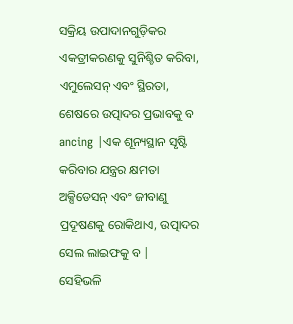ସକ୍ରିୟ ଉପାଦାନଗୁଡ଼ିକର ଏକତ୍ରୀକରଣକୁ ସୁନିଶ୍ଚିତ କରିବା, ଏମୁଲେସନ୍ ଏବଂ ସ୍ଥିରତା, ଶେଷରେ ଉତ୍ପାଦର ପ୍ରଭାବକୁ ବ ancing |ଏକ ଶୂନ୍ୟସ୍ଥାନ ସୃଷ୍ଟି କରିବାର ଯନ୍ତ୍ରର କ୍ଷମତା ଅକ୍ସିଡେସନ୍ ଏବଂ ଜୀବାଣୁ ପ୍ରଦୂଷଣକୁ ରୋକିଥାଏ, ଉତ୍ପାଦର ସେଲ ଲାଇଫକୁ ବ |
ସେହିଭଳି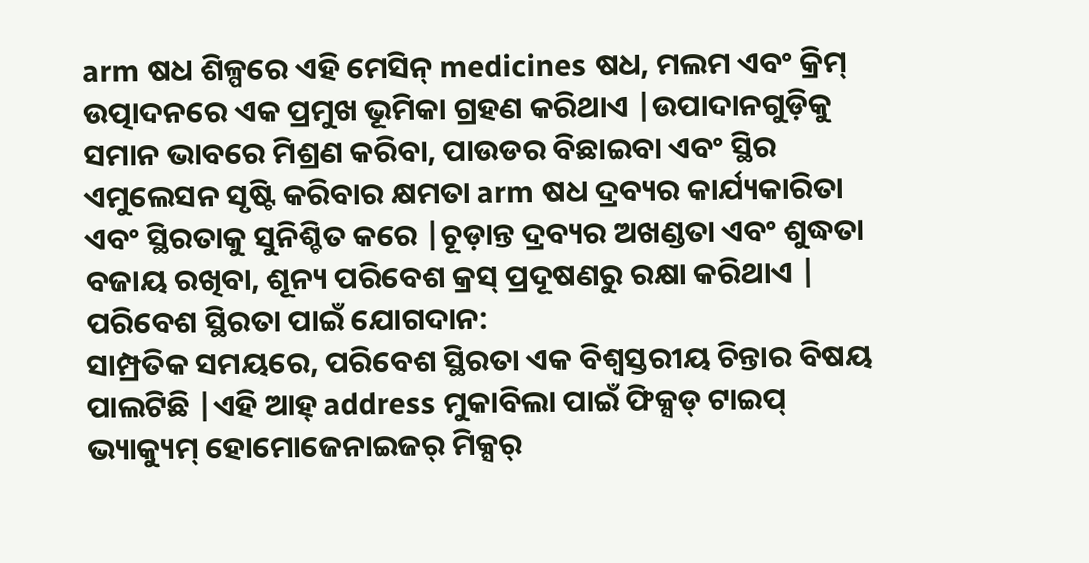arm ଷଧ ଶିଳ୍ପରେ ଏହି ମେସିନ୍ medicines ଷଧ, ମଲମ ଏବଂ କ୍ରିମ୍ ଉତ୍ପାଦନରେ ଏକ ପ୍ରମୁଖ ଭୂମିକା ଗ୍ରହଣ କରିଥାଏ |ଉପାଦାନଗୁଡ଼ିକୁ ସମାନ ଭାବରେ ମିଶ୍ରଣ କରିବା, ପାଉଡର ବିଛାଇବା ଏବଂ ସ୍ଥିର ଏମୁଲେସନ ସୃଷ୍ଟି କରିବାର କ୍ଷମତା arm ଷଧ ଦ୍ରବ୍ୟର କାର୍ଯ୍ୟକାରିତା ଏବଂ ସ୍ଥିରତାକୁ ସୁନିଶ୍ଚିତ କରେ |ଚୂଡ଼ାନ୍ତ ଦ୍ରବ୍ୟର ଅଖଣ୍ଡତା ଏବଂ ଶୁଦ୍ଧତା ବଜାୟ ରଖିବା, ଶୂନ୍ୟ ପରିବେଶ କ୍ରସ୍ ପ୍ରଦୂଷଣରୁ ରକ୍ଷା କରିଥାଏ |
ପରିବେଶ ସ୍ଥିରତା ପାଇଁ ଯୋଗଦାନ:
ସାମ୍ପ୍ରତିକ ସମୟରେ, ପରିବେଶ ସ୍ଥିରତା ଏକ ବିଶ୍ୱସ୍ତରୀୟ ଚିନ୍ତାର ବିଷୟ ପାଲଟିଛି |ଏହି ଆହ୍ address ମୁକାବିଲା ପାଇଁ ଫିକ୍ସଡ୍ ଟାଇପ୍ ଭ୍ୟାକ୍ୟୁମ୍ ହୋମୋଜେନାଇଜର୍ ମିକ୍ସର୍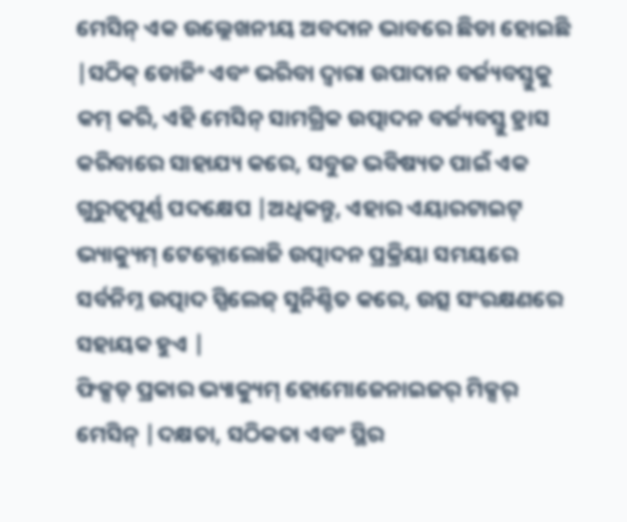ମେସିନ୍ ଏକ ଉଲ୍ଲେଖନୀୟ ଅବଦାନ ଭାବରେ ଛିଡା ହୋଇଛି |ସଠିକ୍ ଡୋଜିଂ ଏବଂ ଭରିବା ଦ୍ୱାରା ଉପାଦାନ ବର୍ଜ୍ୟବସ୍ତୁକୁ କମ୍ କରି, ଏହି ମେସିନ୍ ସାମଗ୍ରିକ ଉତ୍ପାଦନ ବର୍ଜ୍ୟବସ୍ତୁ ହ୍ରାସ କରିବାରେ ସାହାଯ୍ୟ କରେ, ସବୁଜ ଭବିଷ୍ୟତ ପାଇଁ ଏକ ଗୁରୁତ୍ୱପୂର୍ଣ୍ଣ ପଦକ୍ଷେପ |ଅଧିକନ୍ତୁ, ଏହାର ଏୟାରଟାଇଟ୍ ଭ୍ୟାକ୍ୟୁମ୍ ଟେକ୍ନୋଲୋଜି ଉତ୍ପାଦନ ପ୍ରକ୍ରିୟା ସମୟରେ ସର୍ବନିମ୍ନ ଉତ୍ପାଦ ସ୍ପିଲେଜ୍ ସୁନିଶ୍ଚିତ କରେ, ଉତ୍ସ ସଂରକ୍ଷଣରେ ସହାୟକ ହୁଏ |
ଫିକ୍ସଡ୍ ପ୍ରକାର ଭ୍ୟାକ୍ୟୁମ୍ ହୋମୋଜେନାଇଜର୍ ମିକ୍ସର୍ ମେସିନ୍ |ଦକ୍ଷତା, ସଠିକତା ଏବଂ ସ୍ଥିର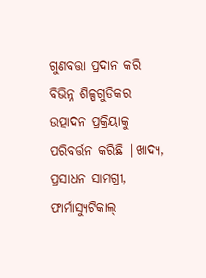ଗୁଣବତ୍ତା ପ୍ରଦାନ କରି ବିଭିନ୍ନ ଶିଳ୍ପଗୁଡିକର ଉତ୍ପାଦନ ପ୍ରକ୍ରିୟାକୁ ପରିବର୍ତ୍ତନ କରିଛି |ଖାଦ୍ୟ, ପ୍ରସାଧନ ସାମଗ୍ରୀ, ଫାର୍ମାସ୍ୟୁଟିକାଲ୍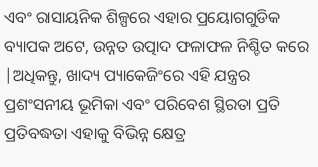ଏବଂ ରାସାୟନିକ ଶିଳ୍ପରେ ଏହାର ପ୍ରୟୋଗଗୁଡିକ ବ୍ୟାପକ ଅଟେ, ଉନ୍ନତ ଉତ୍ପାଦ ଫଳାଫଳ ନିଶ୍ଚିତ କରେ |ଅଧିକନ୍ତୁ, ଖାଦ୍ୟ ପ୍ୟାକେଜିଂରେ ଏହି ଯନ୍ତ୍ରର ପ୍ରଶଂସନୀୟ ଭୂମିକା ଏବଂ ପରିବେଶ ସ୍ଥିରତା ପ୍ରତି ପ୍ରତିବଦ୍ଧତା ଏହାକୁ ବିଭିନ୍ନ କ୍ଷେତ୍ର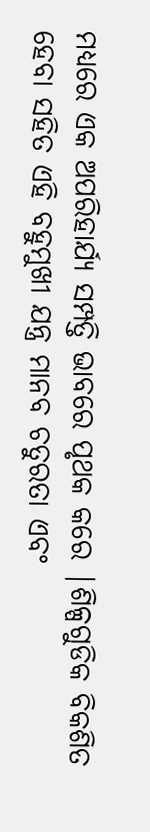ମଧ୍ୟରେ ଏକ ଅପରିହାର୍ଯ୍ୟ ସମ୍ପତ୍ତି ଭାବରେ ପୃଥକ କରେ |ଶିଳ୍ପଗୁଡିକ ବିକଶିତ ହେବା ସହିତ ଏହି ବହୁମୁଖୀ ଯନ୍ତ୍ର ମାନବ ଚତୁରତା ଏବଂ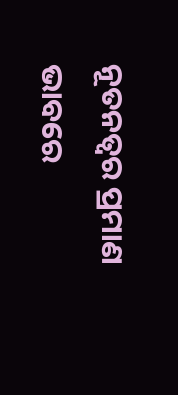ନୂତନତ୍ୱର ପ୍ରମାଣ ଭାବରେ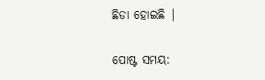ଛିଡା ହୋଇଛି |


ପୋଷ୍ଟ ସମୟ: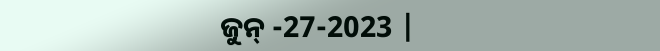ଜୁନ୍ -27-2023 |